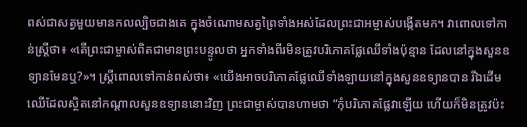ពស់ជាសត្វមួយមានកលល្បិចជាងគេ ក្នុងចំណោមសត្វព្រៃទាំងអស់ដែលព្រះជាអម្ចាស់បង្កើតមក។ វាពោលទៅកាន់ស្ត្រីថា៖ «តើព្រះជាម្ចាស់ពិតជាមានព្រះបន្ទូលថា អ្នកទាំងពីរមិនត្រូវបរិភោគផ្លែឈើទាំងប៉ុន្មាន ដែលនៅក្នុងសួនឧទ្យានមែនឬ?»។ ស្ត្រីពោលទៅកាន់ពស់ថា៖ «យើងអាចបរិភោគផ្លែឈើទាំងឡាយនៅក្នុងសួនឧទ្យានបាន រីឯដើមឈើដែលស្ថិតនៅកណ្ដាលសួនឧទ្យាននោះវិញ ព្រះជាម្ចាស់បានហាមថា “កុំបរិភោគផ្លែវាឡើយ ហើយក៏មិនត្រូវប៉ះ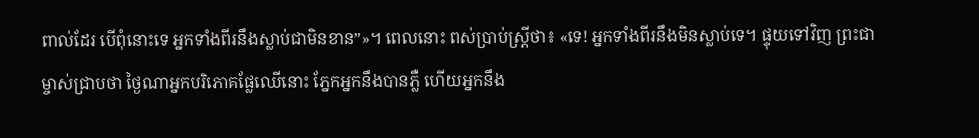ពាល់ដែរ បើពុំនោះទេ អ្នកទាំងពីរនឹងស្លាប់ជាមិនខាន”»។ ពេលនោះ ពស់ប្រាប់ស្ត្រីថា៖ «ទេ! អ្នកទាំងពីរនឹងមិនស្លាប់ទេ។ ផ្ទុយទៅវិញ ព្រះជាម្ចាស់ជ្រាបថា ថ្ងៃណាអ្នកបរិភោគផ្លែឈើនោះ ភ្នែកអ្នកនឹងបានភ្លឺ ហើយអ្នកនឹង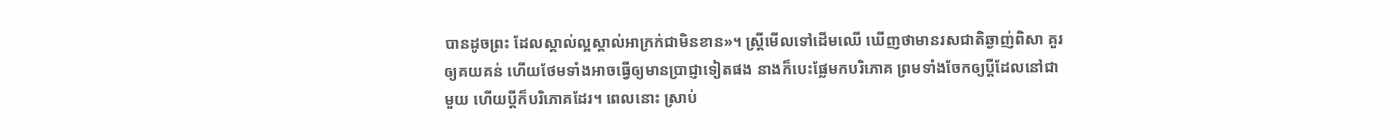បានដូចព្រះ ដែលស្គាល់ល្អស្គាល់អាក្រក់ជាមិនខាន»។ ស្ត្រីមើលទៅដើមឈើ ឃើញថាមានរសជាតិឆ្ងាញ់ពិសា គួរឲ្យគយគន់ ហើយថែមទាំងអាចធ្វើឲ្យមានប្រាជ្ញាទៀតផង នាងក៏បេះផ្លែមកបរិភោគ ព្រមទាំងចែកឲ្យប្ដីដែលនៅជាមួយ ហើយប្ដីក៏បរិភោគដែរ។ ពេលនោះ ស្រាប់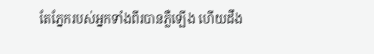តែភ្នែករបស់អ្នកទាំងពីរបានភ្លឺឡើង ហើយដឹង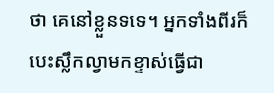ថា គេនៅខ្លួនទទេ។ អ្នកទាំងពីរក៏បេះស្លឹកល្វាមកខ្ទាស់ធ្វើជា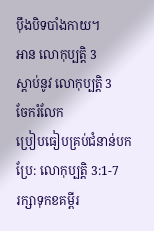ប៉ឹងបិទបាំងកាយ។
អាន លោកុប្បត្តិ 3
ស្ដាប់នូវ លោកុប្បត្តិ 3
ចែករំលែក
ប្រៀបធៀបគ្រប់ជំនាន់បកប្រែ: លោកុប្បត្តិ 3:1-7
រក្សាទុកខគម្ពីរ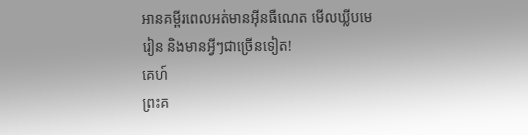អានគម្ពីរពេលអត់មានអ៊ីនធឺណេត មើលឃ្លីបមេរៀន និងមានអ្វីៗជាច្រើនទៀត!
គេហ៍
ព្រះគ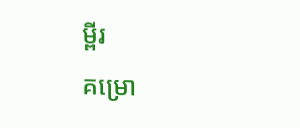ម្ពីរ
គម្រោ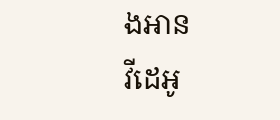ងអាន
វីដេអូ